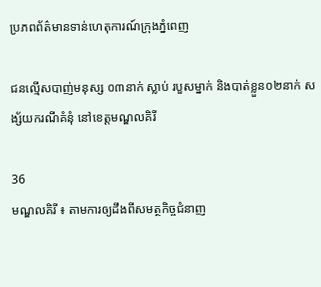ប្រភពព័ត៌មានទាន់ហេតុការណ៍ក្រុងភ្នំពេញ

ជនល្មើសបាញ់មនុស្ស ០៣នាក់ ស្លាប់ របួសម្នាក់ និងបាត់ខ្លួន០២នាក់ សង្ស័យករណីគំនុំ នៅខេត្តមណ្ឌលគិរី

36
មណ្ឌលគិរី ៖ តាមការឲ្យដឹងពីសមត្ថកិច្ចជំនាញ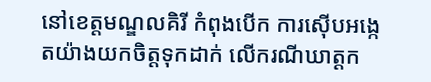នៅខេត្តមណ្ឌលគិរី កំពុងបើក ការស៊ើបអង្កេតយ៉ាងយកចិត្តទុកដាក់ លើករណីឃាត្តក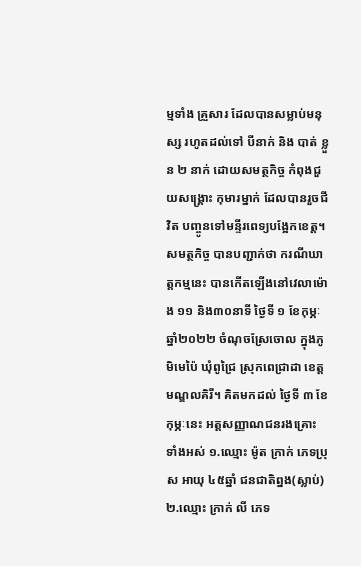ម្មទាំង គ្រួសារ ដែលបានសម្លាប់មនុស្ស រហូតដល់ទៅ បីនាក់ និង បាត់ ខ្លួន ២ នាក់ ដោយសមត្ថកិច្ច កំពុងជួយសង្គ្រោះ កុមារម្នាក់ ដែលបានរួចជីវិត បញ្ចូនទៅមន្ទីរពេទ្យបង្អែកខេត្ត។
សមត្ថកិច្ច បានបញ្ជាក់ថា ករណីឃាត្តកម្មនេះ បានកើតឡើងនៅវេលាម៉ោង ១១ និង៣០នាទី ថ្ងៃទី ១ ខែកុម្ភៈ ឆ្នាំ២០២២ ចំណុចស្រែចោល ក្នុងភូមិមេប៉ៃ ឃុំពូជ្រៃ ស្រុកពេជ្រាដា ខេត្តមណ្ឌលគិរី។ គិតមកដល់ ថ្ងៃទី ៣ ខែកុម្ភៈនេះ អត្តសញ្ញាណជនរងគ្រោះ ទាំងអស់ ១.ឈ្មោះ ម៉ូត ក្រាក់ ភេទប្រុស អាយុ ៤៥ឆ្នាំ ជនជាតិព្នង(ស្លាប់) ២.ឈ្មោះ ក្រាក់ លី ភេទ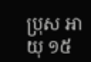ប្រុស អាយុ ១៥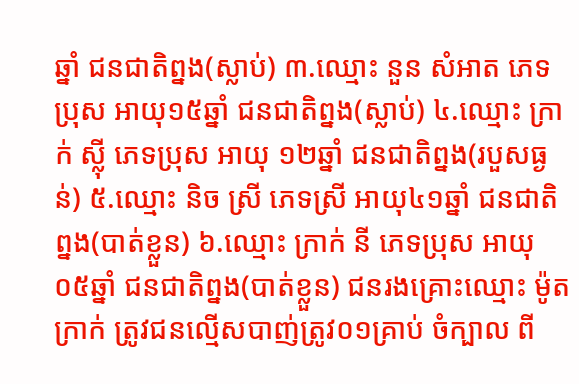ឆ្នាំ ជនជាតិព្នង(ស្លាប់) ៣.ឈ្មោះ នួន សំអាត ភេទប្រុស អាយុ១៥ឆ្នាំ ជនជាតិព្នង(ស្លាប់) ៤.ឈ្មោះ ក្រាក់ ស្លុី ភេទប្រុស អាយុ ១២ឆ្នាំ ជនជាតិព្នង(របួសធ្ងន់) ៥.ឈ្មោះ និច ស្រី ភេទស្រី អាយុ៤១ឆ្នាំ ជនជាតិព្នង(បាត់ខ្លួន) ៦.ឈ្មោះ ក្រាក់ នី ភេទប្រុស អាយុ ០៥ឆ្នាំ ជនជាតិព្នង(បាត់ខ្លួន) ជនរងគ្រោះឈ្មោះ ម៉ូត ក្រាក់ ត្រូវជនល្មើសបាញ់ត្រូវ០១គ្រាប់ ចំក្បាល ពី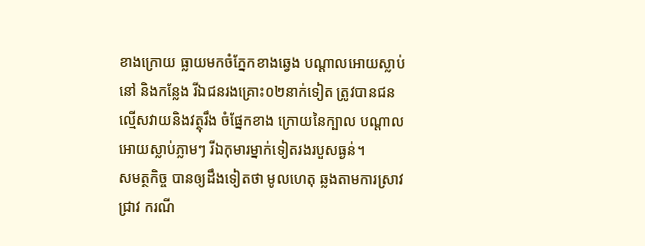ខាងក្រោយ ធ្លាយមកចំភ្នែកខាងឆ្វេង បណ្តាលអោយស្លាប់នៅ និងកន្លែង រីឯជនរងគ្រោះ០២នាក់ទៀត ត្រូវបានជនល្មើសវាយនិងវត្ថុរឹង ចំផ្នែកខាង ក្រោយនៃក្បាល បណ្តាលអោយស្លាប់ភ្លាមៗ រីឯកុមារម្នាក់ទៀតរងរបួសធ្ងន់។
សមត្ថកិច្ច បានឲ្យដឹងទៀតថា មូលហេតុ ឆ្លងតាមការស្រាវជ្រាវ ករណី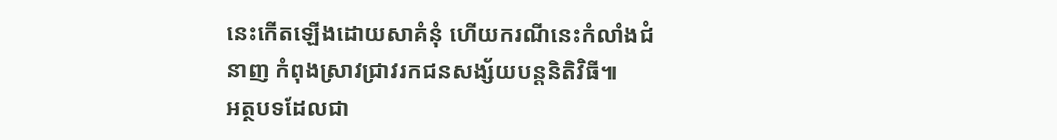នេះកើតឡើងដោយសាគំនុំ ហើយករណីនេះកំលាំងជំនាញ កំពុងស្រាវជ្រាវរកជនសង្ស័យបន្តនិតិវិធី៕
អត្ថបទដែលជា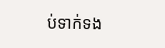ប់ទាក់ទង